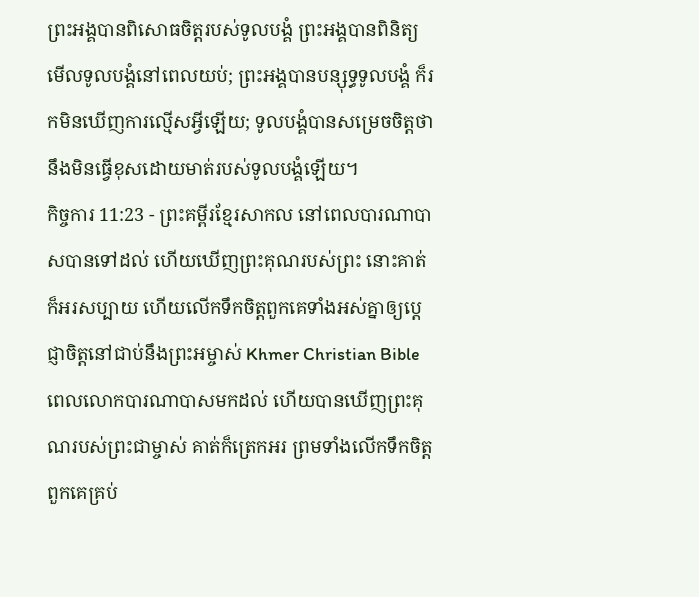ព្រះអង្គបានពិសោធចិត្តរបស់ទូលបង្គំ ព្រះអង្គបានពិនិត្យមើលទូលបង្គំនៅពេលយប់; ព្រះអង្គបានបន្សុទ្ធទូលបង្គំ ក៏រកមិនឃើញការល្មើសអ្វីឡើយ; ទូលបង្គំបានសម្រេចចិត្តថានឹងមិនធ្វើខុសដោយមាត់របស់ទូលបង្គំឡើយ។
កិច្ចការ 11:23 - ព្រះគម្ពីរខ្មែរសាកល នៅពេលបារណាបាសបានទៅដល់ ហើយឃើញព្រះគុណរបស់ព្រះ នោះគាត់ក៏អរសប្បាយ ហើយលើកទឹកចិត្តពួកគេទាំងអស់គ្នាឲ្យប្ដេជ្ញាចិត្តនៅជាប់នឹងព្រះអម្ចាស់ Khmer Christian Bible ពេលលោកបារណាបាសមកដល់ ហើយបានឃើញព្រះគុណរបស់ព្រះជាម្ចាស់ គាត់ក៏ត្រេកអរ ព្រមទាំងលើកទឹកចិត្តពួកគេគ្រប់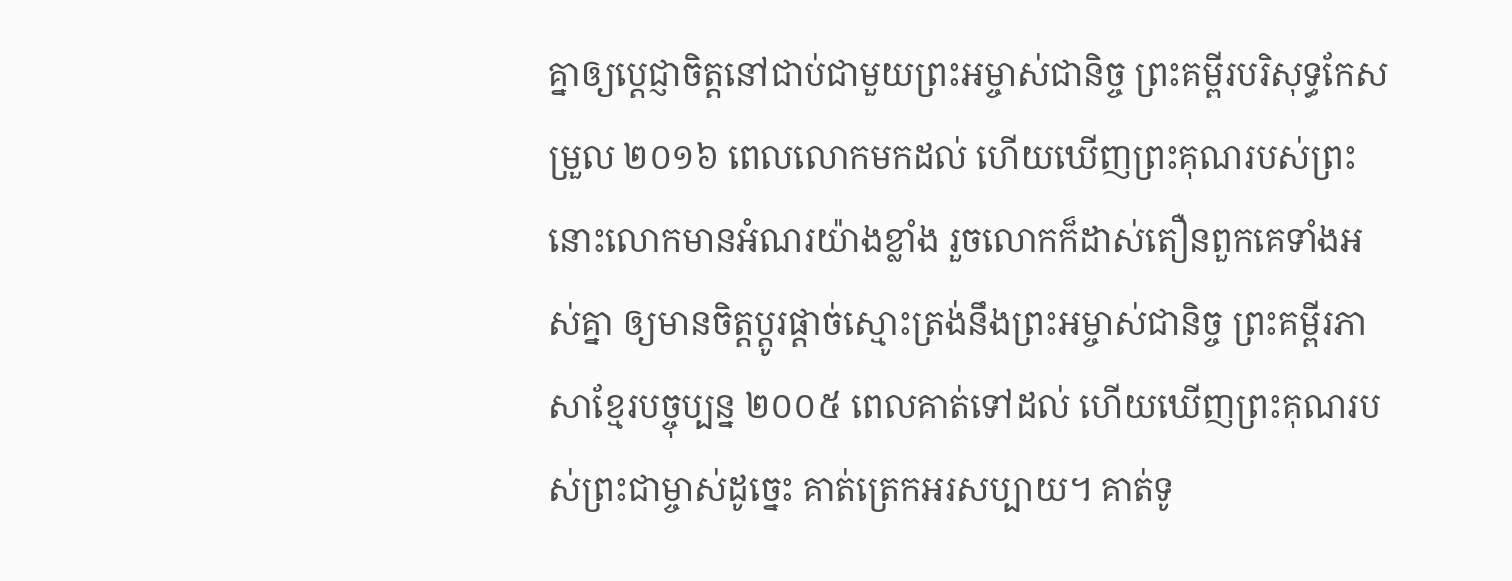គ្នាឲ្យប្ដេជ្ញាចិត្តនៅជាប់ជាមួយព្រះអម្ចាស់ជានិច្ច ព្រះគម្ពីរបរិសុទ្ធកែសម្រួល ២០១៦ ពេលលោកមកដល់ ហើយឃើញព្រះគុណរបស់ព្រះ នោះលោកមានអំណរយ៉ាងខ្លាំង រួចលោកក៏ដាស់តឿនពួកគេទាំងអស់គ្នា ឲ្យមានចិត្តប្ដូរផ្ដាច់ស្មោះត្រង់នឹងព្រះអម្ចាស់ជានិច្ច ព្រះគម្ពីរភាសាខ្មែរបច្ចុប្បន្ន ២០០៥ ពេលគាត់ទៅដល់ ហើយឃើញព្រះគុណរបស់ព្រះជាម្ចាស់ដូច្នេះ គាត់ត្រេកអរសប្បាយ។ គាត់ទូ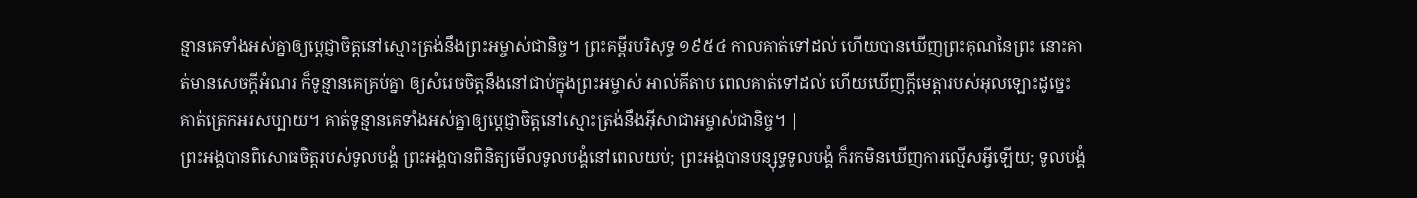ន្មានគេទាំងអស់គ្នាឲ្យប្ដេជ្ញាចិត្តនៅស្មោះត្រង់នឹងព្រះអម្ចាស់ជានិច្ច។ ព្រះគម្ពីរបរិសុទ្ធ ១៩៥៤ កាលគាត់ទៅដល់ ហើយបានឃើញព្រះគុណនៃព្រះ នោះគាត់មានសេចក្ដីអំណរ ក៏ទូន្មានគេគ្រប់គ្នា ឲ្យសំរេចចិត្តនឹងនៅជាប់ក្នុងព្រះអម្ចាស់ អាល់គីតាប ពេលគាត់ទៅដល់ ហើយឃើញក្តីមេត្តារបស់អុលឡោះដូច្នេះ គាត់ត្រេកអរសប្បាយ។ គាត់ទូន្មានគេទាំងអស់គ្នាឲ្យប្ដេជ្ញាចិត្ដនៅស្មោះត្រង់នឹងអ៊ីសាជាអម្ចាស់ជានិច្ច។ |
ព្រះអង្គបានពិសោធចិត្តរបស់ទូលបង្គំ ព្រះអង្គបានពិនិត្យមើលទូលបង្គំនៅពេលយប់; ព្រះអង្គបានបន្សុទ្ធទូលបង្គំ ក៏រកមិនឃើញការល្មើសអ្វីឡើយ; ទូលបង្គំ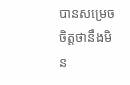បានសម្រេចចិត្តថានឹងមិន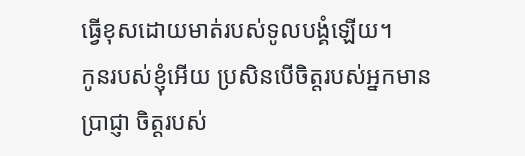ធ្វើខុសដោយមាត់របស់ទូលបង្គំឡើយ។
កូនរបស់ខ្ញុំអើយ ប្រសិនបើចិត្តរបស់អ្នកមានប្រាជ្ញា ចិត្តរបស់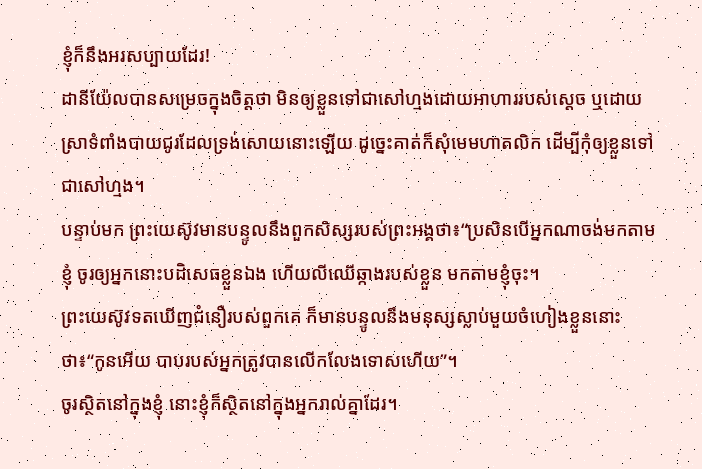ខ្ញុំក៏នឹងអរសប្បាយដែរ!
ដានីយ៉ែលបានសម្រេចក្នុងចិត្តថា មិនឲ្យខ្លួនទៅជាសៅហ្មងដោយអាហាររបស់ស្ដេច ឬដោយស្រាទំពាំងបាយជូរដែលទ្រង់សោយនោះឡើយ ដូច្នេះគាត់ក៏សុំមេមហាតលិក ដើម្បីកុំឲ្យខ្លួនទៅជាសៅហ្មង។
បន្ទាប់មក ព្រះយេស៊ូវមានបន្ទូលនឹងពួកសិស្សរបស់ព្រះអង្គថា៖“ប្រសិនបើអ្នកណាចង់មកតាមខ្ញុំ ចូរឲ្យអ្នកនោះបដិសេធខ្លួនឯង ហើយលីឈើឆ្កាងរបស់ខ្លួន មកតាមខ្ញុំចុះ។
ព្រះយេស៊ូវទតឃើញជំនឿរបស់ពួកគេ ក៏មានបន្ទូលនឹងមនុស្សស្លាប់មួយចំហៀងខ្លួននោះថា៖“កូនអើយ បាបរបស់អ្នកត្រូវបានលើកលែងទោសហើយ”។
ចូរស្ថិតនៅក្នុងខ្ញុំ នោះខ្ញុំក៏ស្ថិតនៅក្នុងអ្នករាល់គ្នាដែរ។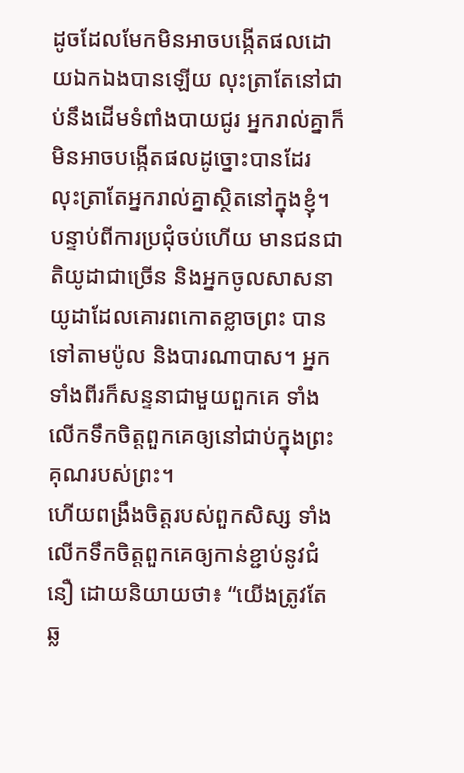ដូចដែលមែកមិនអាចបង្កើតផលដោយឯកឯងបានឡើយ លុះត្រាតែនៅជាប់នឹងដើមទំពាំងបាយជូរ អ្នករាល់គ្នាក៏មិនអាចបង្កើតផលដូច្នោះបានដែរ លុះត្រាតែអ្នករាល់គ្នាស្ថិតនៅក្នុងខ្ញុំ។
បន្ទាប់ពីការប្រជុំចប់ហើយ មានជនជាតិយូដាជាច្រើន និងអ្នកចូលសាសនាយូដាដែលគោរពកោតខ្លាចព្រះ បានទៅតាមប៉ូល និងបារណាបាស។ អ្នកទាំងពីរក៏សន្ទនាជាមួយពួកគេ ទាំងលើកទឹកចិត្តពួកគេឲ្យនៅជាប់ក្នុងព្រះគុណរបស់ព្រះ។
ហើយពង្រឹងចិត្តរបស់ពួកសិស្ស ទាំងលើកទឹកចិត្តពួកគេឲ្យកាន់ខ្ជាប់នូវជំនឿ ដោយនិយាយថា៖ “យើងត្រូវតែឆ្ល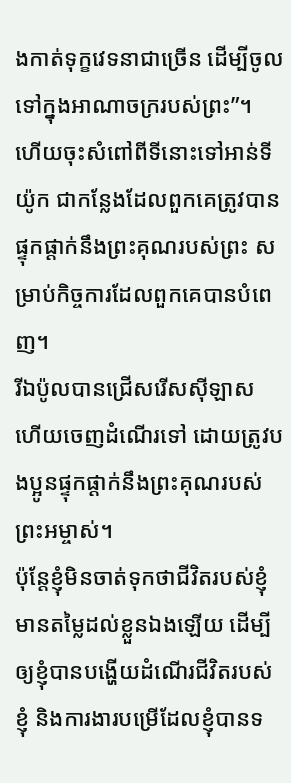ងកាត់ទុក្ខវេទនាជាច្រើន ដើម្បីចូលទៅក្នុងអាណាចក្ររបស់ព្រះ”។
ហើយចុះសំពៅពីទីនោះទៅអាន់ទីយ៉ូក ជាកន្លែងដែលពួកគេត្រូវបានផ្ទុកផ្ដាក់នឹងព្រះគុណរបស់ព្រះ សម្រាប់កិច្ចការដែលពួកគេបានបំពេញ។
រីឯប៉ូលបានជ្រើសរើសស៊ីឡាស ហើយចេញដំណើរទៅ ដោយត្រូវបងប្អូនផ្ទុកផ្ដាក់នឹងព្រះគុណរបស់ព្រះអម្ចាស់។
ប៉ុន្តែខ្ញុំមិនចាត់ទុកថាជីវិតរបស់ខ្ញុំមានតម្លៃដល់ខ្លួនឯងឡើយ ដើម្បីឲ្យខ្ញុំបានបង្ហើយដំណើរជីវិតរបស់ខ្ញុំ និងការងារបម្រើដែលខ្ញុំបានទ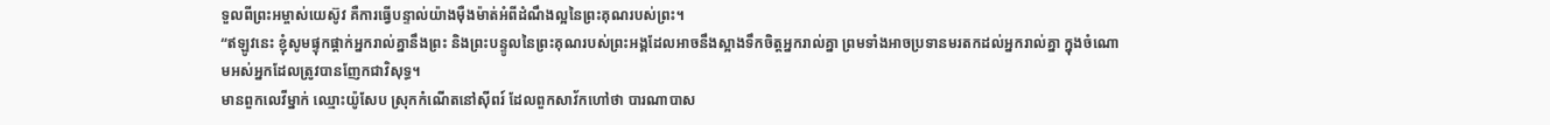ទួលពីព្រះអម្ចាស់យេស៊ូវ គឺការធ្វើបន្ទាល់យ៉ាងម៉ឺងម៉ាត់អំពីដំណឹងល្អនៃព្រះគុណរបស់ព្រះ។
“ឥឡូវនេះ ខ្ញុំសូមផ្ទុកផ្ដាក់អ្នករាល់គ្នានឹងព្រះ និងព្រះបន្ទូលនៃព្រះគុណរបស់ព្រះអង្គដែលអាចនឹងស្អាងទឹកចិត្តអ្នករាល់គ្នា ព្រមទាំងអាចប្រទានមរតកដល់អ្នករាល់គ្នា ក្នុងចំណោមអស់អ្នកដែលត្រូវបានញែកជាវិសុទ្ធ។
មានពួកលេវីម្នាក់ ឈ្មោះយ៉ូសែប ស្រុកកំណើតនៅស៊ីពរ៍ ដែលពួកសាវ័កហៅថា បារណាបាស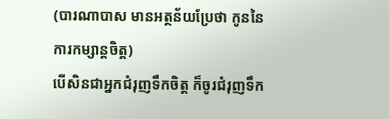(បារណាបាស មានអត្ថន័យប្រែថា កូននៃការកម្សាន្តចិត្ត)
បើសិនជាអ្នកជំរុញទឹកចិត្ត ក៏ចូរជំរុញទឹក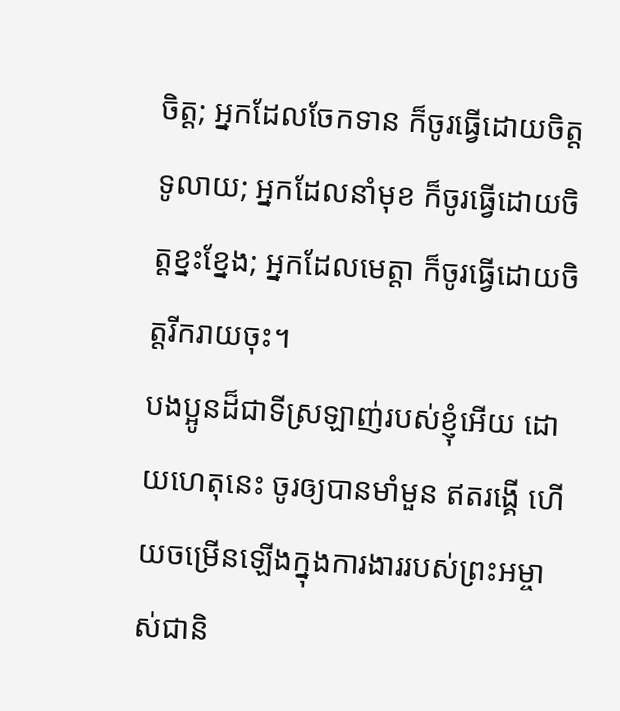ចិត្ត; អ្នកដែលចែកទាន ក៏ចូរធ្វើដោយចិត្តទូលាយ; អ្នកដែលនាំមុខ ក៏ចូរធ្វើដោយចិត្តខ្នះខ្នែង; អ្នកដែលមេត្តា ក៏ចូរធ្វើដោយចិត្តរីករាយចុះ។
បងប្អូនដ៏ជាទីស្រឡាញ់របស់ខ្ញុំអើយ ដោយហេតុនេះ ចូរឲ្យបានមាំមួន ឥតរង្គើ ហើយចម្រើនឡើងក្នុងការងាររបស់ព្រះអម្ចាស់ជានិ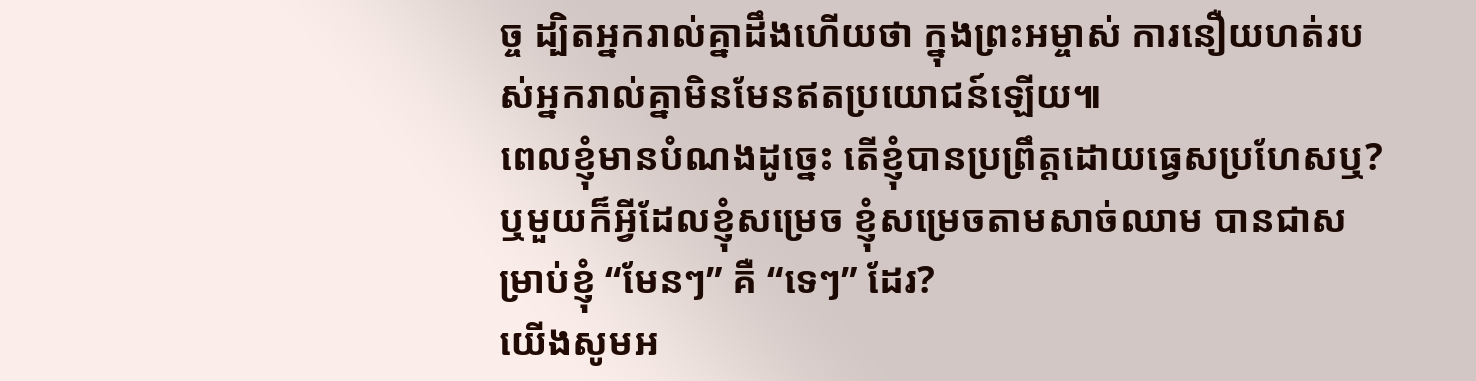ច្ច ដ្បិតអ្នករាល់គ្នាដឹងហើយថា ក្នុងព្រះអម្ចាស់ ការនឿយហត់របស់អ្នករាល់គ្នាមិនមែនឥតប្រយោជន៍ឡើយ៕
ពេលខ្ញុំមានបំណងដូច្នេះ តើខ្ញុំបានប្រព្រឹត្តដោយធ្វេសប្រហែសឬ? ឬមួយក៏អ្វីដែលខ្ញុំសម្រេច ខ្ញុំសម្រេចតាមសាច់ឈាម បានជាសម្រាប់ខ្ញុំ “មែនៗ” គឺ “ទេៗ” ដែរ?
យើងសូមអ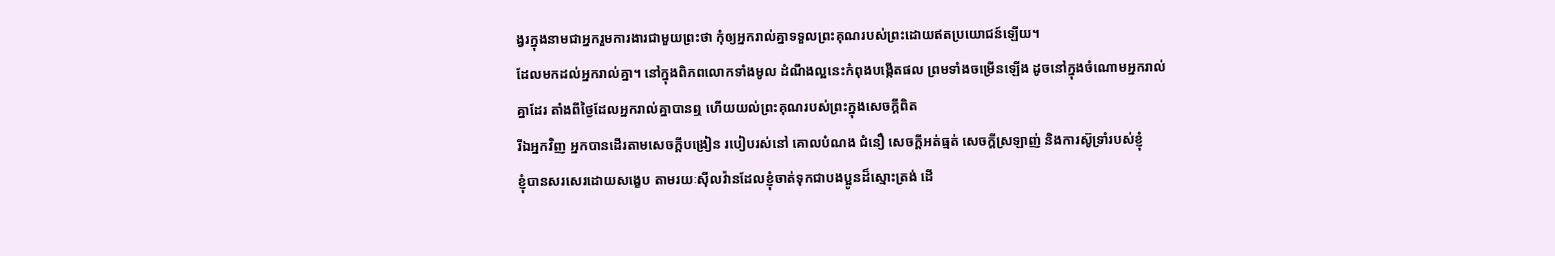ង្វរក្នុងនាមជាអ្នករួមការងារជាមួយព្រះថា កុំឲ្យអ្នករាល់គ្នាទទួលព្រះគុណរបស់ព្រះដោយឥតប្រយោជន៍ឡើយ។
ដែលមកដល់អ្នករាល់គ្នា។ នៅក្នុងពិភពលោកទាំងមូល ដំណឹងល្អនេះកំពុងបង្កើតផល ព្រមទាំងចម្រើនឡើង ដូចនៅក្នុងចំណោមអ្នករាល់គ្នាដែរ តាំងពីថ្ងៃដែលអ្នករាល់គ្នាបានឮ ហើយយល់ព្រះគុណរបស់ព្រះក្នុងសេចក្ដីពិត
រីឯអ្នកវិញ អ្នកបានដើរតាមសេចក្ដីបង្រៀន របៀបរស់នៅ គោលបំណង ជំនឿ សេចក្ដីអត់ធ្មត់ សេចក្ដីស្រឡាញ់ និងការស៊ូទ្រាំរបស់ខ្ញុំ
ខ្ញុំបានសរសេរដោយសង្ខេប តាមរយៈស៊ីលវ៉ានដែលខ្ញុំចាត់ទុកជាបងប្អូនដ៏ស្មោះត្រង់ ដើ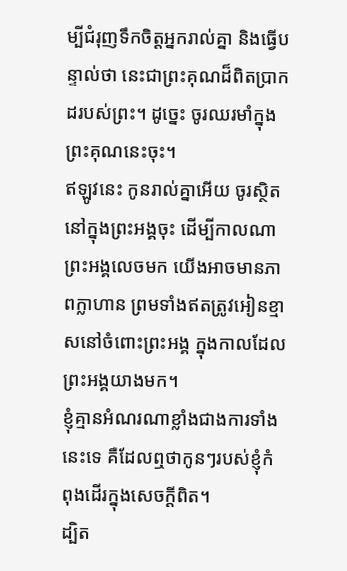ម្បីជំរុញទឹកចិត្តអ្នករាល់គ្នា និងធ្វើបន្ទាល់ថា នេះជាព្រះគុណដ៏ពិតប្រាកដរបស់ព្រះ។ ដូច្នេះ ចូរឈរមាំក្នុងព្រះគុណនេះចុះ។
ឥឡូវនេះ កូនរាល់គ្នាអើយ ចូរស្ថិតនៅក្នុងព្រះអង្គចុះ ដើម្បីកាលណាព្រះអង្គលេចមក យើងអាចមានភាពក្លាហាន ព្រមទាំងឥតត្រូវអៀនខ្មាសនៅចំពោះព្រះអង្គ ក្នុងកាលដែលព្រះអង្គយាងមក។
ខ្ញុំគ្មានអំណរណាខ្លាំងជាងការទាំងនេះទេ គឺដែលឮថាកូនៗរបស់ខ្ញុំកំពុងដើរក្នុងសេចក្ដីពិត។
ដ្បិត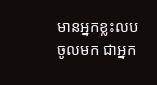មានអ្នកខ្លះលបចូលមក ជាអ្នក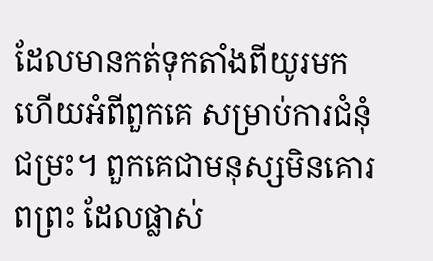ដែលមានកត់ទុកតាំងពីយូរមកហើយអំពីពួកគេ សម្រាប់ការជំនុំជម្រះ។ ពួកគេជាមនុស្សមិនគោរពព្រះ ដែលផ្លាស់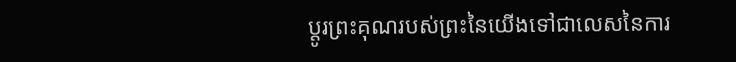ប្ដូរព្រះគុណរបស់ព្រះនៃយើងទៅជាលេសនៃការ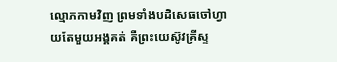ល្មោភកាមវិញ ព្រមទាំងបដិសេធចៅហ្វាយតែមួយអង្គគត់ គឺព្រះយេស៊ូវគ្រីស្ទ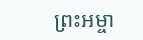ព្រះអម្ចា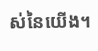ស់នៃយើង។